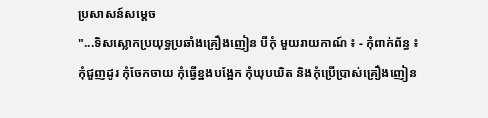ប្រសាសន៍សម្តេច
"...ទិសស្លោកប្រយុទ្ធប្រឆាំងគ្រឿងញៀន បីកុំ មួយរាយកាណ៍ ៖ - កុំពាក់ព័ន្ធ ៖ កុំជួញដូរ កុំចែកចាយ កុំធ្វើខ្នងបង្អែក កុំឃុបឃិត និងកុំប្រើប្រាស់គ្រឿងញៀន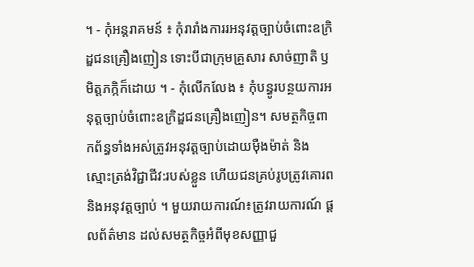។ - កុំអន្តរាគមន៍ ៖ កុំរារាំងការរអនុវត្តច្បាប់ចំពោះឧក្រិដ្ឌជនគ្រឿងញៀន ទោះបីជាក្រុមគ្រួសារ សាច់ញាតិ ឫ មិត្តភក្កិក៏ដោយ ។ - កុំលើកលែង ៖ កុំបន្ធូរបន្ថយការអនុត្តច្បាប់ចំពោះឧក្រិដ្ឌជនគ្រឿងញៀន។ សមត្ថកិច្ចពាកព័ន្ធទាំងអស់ត្រូវអនុវត្តច្បាប់ដោយមុឺងម៉ាត់ និងស្មោះត្រង់វិជ្ជាជីវ:របស់ខ្លួន ហើយជនគ្រប់រូបត្រូវគោរព និងអនុវត្តច្បាប់ ។ មួយរាយការណ៍៖ត្រូវរាយការណ៍ ផ្តលព័ត៌មាន ដល់សមត្ថកិច្ចអំពីមុខសញ្ញាជួ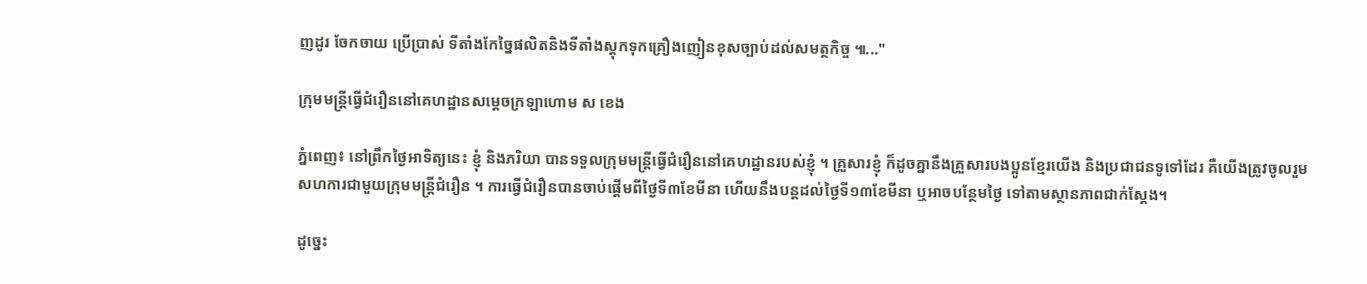ញដូរ ចែកចាយ ប្រើប្រាស់ ទីតាំងកែច្នៃផលិតនិងទីតាំងស្តុកទុកគ្រឿងញៀនខុសច្បាប់ដល់សមត្ថកិច្ច ៕..."

ក្រុមមន្ត្រីធ្វើជំរឿននៅគេហដ្ឋានសម្ដេចក្រឡាហោម ស ខេង

ភ្នំពេញ៖ នៅព្រឹកថ្ងៃអាទិត្យនេះ ខ្ញុំ និងភរិយា បានទទួលក្រុមមន្ត្រីធ្វើជំរឿននៅគេហដ្ឋានរបស់ខ្ញុំ ។ គ្រួសារខ្ញុំ ក៏ដូចគ្នានឹងគ្រួសារបងប្អូនខ្មែរយើង និងប្រជាជនទូទៅដែរ គឺយើងត្រូវចូលរួមសហការជាមួយក្រុមមន្រ្តីជំរឿន ។ ការធ្វើជំរឿនបានចាប់ផ្ដើមពីថ្ងៃទី៣ខែមីនា ហើយនឹងបន្តដល់ថ្ងៃទី១៣ខែមីនា ឬអាចបន្ថែមថ្ងៃ ទៅតាមស្ថានភាពជាក់ស្ដែង។

ដូច្នេះ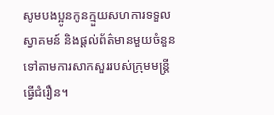សូមបងប្អូនកូនក្មួយសហការទទួល ស្វាគមន៍ និងផ្ដល់ព័ត៌មានមួយចំនួនទៅតាមការសាកសួររបស់ក្រុមមន្រ្តីធ្វើជំរឿន។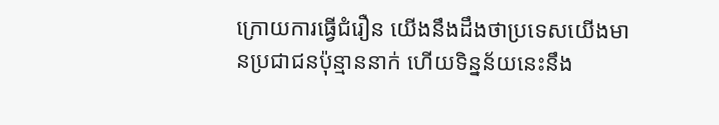ក្រោយការធ្វើជំរឿន យើងនឹងដឹងថាប្រទេសយើងមានប្រជាជនប៉ុន្មាននាក់ ហើយទិន្នន័យនេះនឹង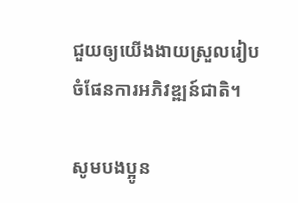ជួយឲ្យយើងងាយស្រួលរៀបចំផែនការអភិវឌ្ឍន៍ជាតិ។

សូមបងប្អូន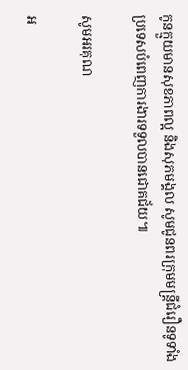កូនក្មួយមានសុខភាពល្អ និងសុភមង្គល សូមជូនពរក្រុមមន្រ្តីជំរឿនទូទាំងប្រទេសបំពេញការងារទទួលបានជោគជ័យ៕

សូមអរគុណ

អ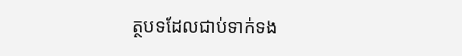ត្ថបទដែលជាប់ទាក់ទង